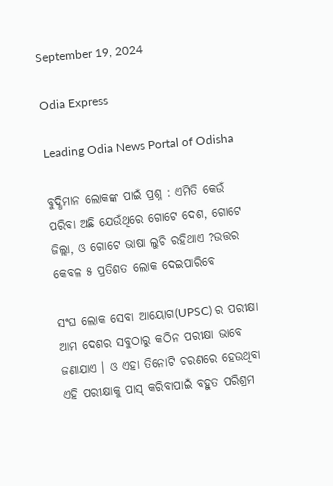September 19, 2024

Odia Express

Leading Odia News Portal of Odisha

ବୁଦ୍ଧିମାନ ଲୋକଙ୍କ ପାଇଁ ପ୍ରଶ୍ନ : ଏମିତି କେଉଁ ପରିବା ଅଛି ଯେଉଁଥିରେ ଗୋଟେ ଦେଶ, ଗୋଟେ ଜିଲ୍ଲା, ଓ ଗୋଟେ ଭାଷା ଲୁଚି ରହିଥାଏ ?ଉତ୍ତର କେବଳ ୫ ପ୍ରତିଶତ ଲୋକ ଦେଇପାରିବେ

ସଂଘ ଲୋକ ସେବା ଆୟୋଗ(UPSC) ର ପରୀକ୍ଷା ଆମ ଦେଶର ସବୁଠାରୁ କଠିନ ପରୀକ୍ଷା ଭାବେ ଜଣାଯାଏ । ଓ ଏହା ତିନୋଟି ଚରଣରେ ହେଉଥିବା ଏହି ପରୀକ୍ଷାକୁ ପାସ୍ କରିବାପାଇଁ ବହୁତ ପରିଶ୍ରମ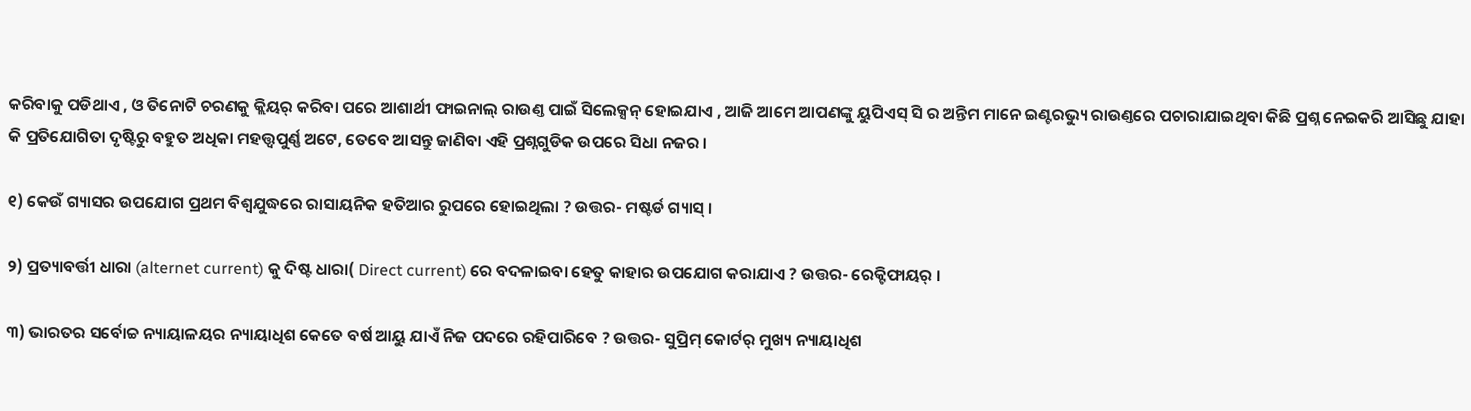କରିବାକୁ ପଡିଥାଏ , ଓ ତିନୋଟି ଚରଣକୁ କ୍ଲିୟର୍ କରିବା ପରେ ଆଶାର୍ଥୀ ଫାଇନାଲ୍ ରାଉଣ୍ତ ପାଇଁ ସିଲେକ୍ସନ୍ ହୋଇଯାଏ , ଆଜି ଆମେ ଆପଣଙ୍କୁ ୟୁପିଏସ୍ ସି ର ଅନ୍ତିମ ମାନେ ଇଣ୍ଟରଭ୍ୟୁ ରାଉଣ୍ତରେ ପଚାରାଯାଇଥିବା କିଛି ପ୍ରଶ୍ନ ନେଇକରି ଆସିଛୁ ଯାହା କି ପ୍ରତିଯୋଗିତା ଦୃଷ୍ଟିରୁ ବହୁତ ଅଧିକା ମହତ୍ତ୍ୱପୁର୍ଣ୍ଣ ଅଟେ, ତେବେ ଆସନ୍ତୁ ଜାଣିବା ଏହି ପ୍ରଶ୍ନଗୁଡିକ ଉପରେ ସିଧା ନଜର ।

୧) କେଉଁ ଗ୍ୟାସର ଉପଯୋଗ ପ୍ରଥମ ବିଶ୍ୱଯୁଦ୍ଧରେ ରାସାୟନିକ ହତିଆର ରୁପରେ ହୋଇଥିଲା ? ଉତ୍ତର- ମଷ୍ଟର୍ଡ ଗ୍ୟାସ୍ ।

୨) ପ୍ରତ୍ୟାବର୍ତ୍ତୀ ଧାରା (alternet current) କୁ ଦିଷ୍ଟ ଧାରା( Direct current) ରେ ବଦଳାଇବା ହେତୁ କାହାର ଉପଯୋଗ କରାଯାଏ ? ଉତ୍ତର- ରେକ୍ଟିଫାୟର୍ ।

୩) ଭାରତର ସର୍ବୋଚ୍ଚ ନ୍ୟାୟାଳୟର ନ୍ୟାୟାଧିଶ କେତେ ବର୍ଷ ଆୟୁ ଯାଏଁ ନିଜ ପଦରେ ରହିପାରିବେ ? ଉତ୍ତର- ସୁପ୍ରିମ୍ କୋର୍ଟର୍ ମୁଖ୍ୟ ନ୍ୟାୟାଧିଶ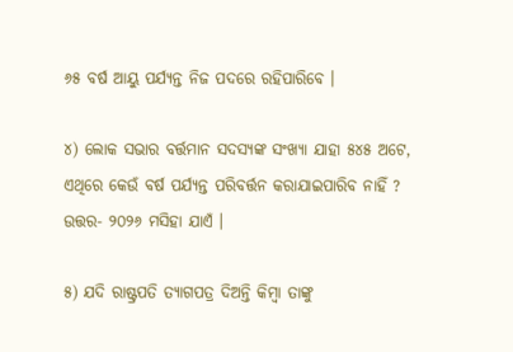୬୫ ବର୍ଷ ଆୟୁ ପର୍ଯ୍ୟନ୍ତ ନିଜ ପଦରେ ରହିପାରିବେ ।

୪) ଲୋକ ସଭାର ବର୍ତ୍ତମାନ ସଦସ୍ୟଙ୍କ ସଂଖ୍ୟା ଯାହା ୫୪୫ ଅଟେ, ଏଥିରେ କେଉଁ ବର୍ଷ ପର୍ଯ୍ୟନ୍ତ ପରିବର୍ତ୍ତନ କରାଯାଇପାରିବ ନାହିଁ ? ଉତ୍ତର- ୨୦୨୬ ମସିହା ଯାଏଁ ।

୫) ଯଦି ରାଷ୍ଟ୍ରପତି ତ୍ୟାଗପତ୍ର ଦିଅନ୍ତି କିମ୍ବା ତାଙ୍କୁ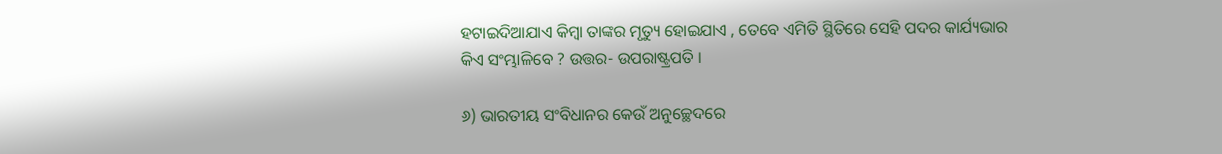ହଟାଇଦିଆଯାଏ କିମ୍ବା ତାଙ୍କର ମୃତ୍ୟୁ ହୋଇଯାଏ , ତେବେ ଏମିତି ସ୍ଥିତିରେ ସେହି ପଦର କାର୍ଯ୍ୟଭାର କିଏ ସଂମ୍ଭାଳିବେ ? ଉତ୍ତର- ଉପରାଷ୍ଟ୍ରପତି ।

୬) ଭାରତୀୟ ସଂବିଧାନର କେଉଁ ଅନୁଚ୍ଛେଦରେ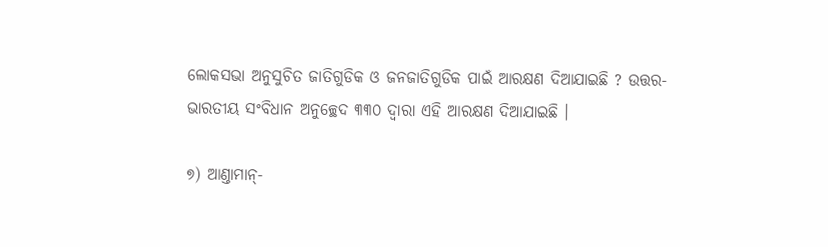ଲୋକସଭା ଅନୁସୁଚିତ ଜାତିଗୁଡିକ ଓ ଜନଜାତିଗୁଡିକ ପାଇଁ ଆରକ୍ଷଣ ଦିଆଯାଇଛି ? ଉତ୍ତର- ଭାରତୀୟ ସଂବିଧାନ ଅନୁଚ୍ଛେଦ ୩୩୦ ଦ୍ୱାରା ଏହି ଆରକ୍ଷଣ ଦିଆଯାଇଛି ।

୭) ଆଣ୍ତାମାନ୍-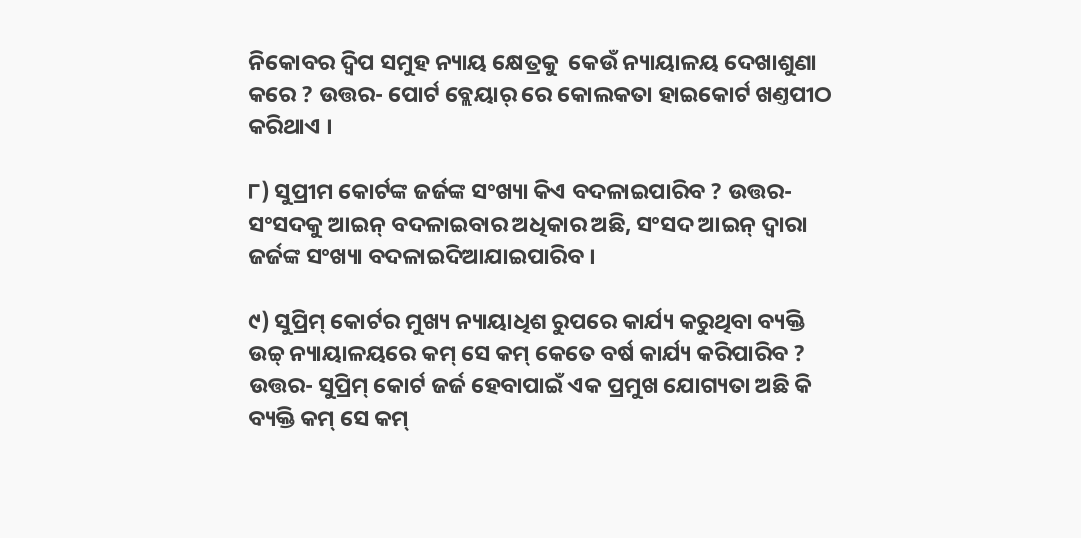ନିକୋବର ଦ୍ୱିପ ସମୁହ ନ୍ୟାୟ କ୍ଷେତ୍ରକୁ  କେଉଁ ନ୍ୟାୟାଳୟ ଦେଖାଶୁଣା କରେ ? ଉତ୍ତର- ପୋର୍ଟ ବ୍ଲେୟାର୍ ରେ କୋଲକତା ହାଇକୋର୍ଟ ଖଣ୍ତପୀଠ କରିଥାଏ ।

୮) ସୁପ୍ରୀମ କୋର୍ଟଙ୍କ ଜର୍ଜଙ୍କ ସଂଖ୍ୟା କିଏ ବଦଳାଇପାରିବ ? ଉତ୍ତର- ସଂସଦକୁ ଆଇନ୍ ବଦଳାଇବାର ଅଧିକାର ଅଛି, ସଂସଦ ଆଇନ୍ ଦ୍ୱାରା ଜର୍ଜଙ୍କ ସଂଖ୍ୟା ବଦଳାଇଦିଆଯାଇପାରିବ ।

୯) ସୁପ୍ରିମ୍ କୋର୍ଟର ମୁଖ୍ୟ ନ୍ୟାୟାଧିଶ ରୁପରେ କାର୍ଯ୍ୟ କରୁଥିବା ବ୍ୟକ୍ତି ଉଚ୍ଚ୍ ନ୍ୟାୟାଳୟରେ କମ୍ ସେ କମ୍ କେତେ ବର୍ଷ କାର୍ଯ୍ୟ କରିପାରିବ ? ଉତ୍ତର- ସୁପ୍ରିମ୍ କୋର୍ଟ ଜର୍ଜ ହେବାପାଇଁ ଏକ ପ୍ରମୁଖ ଯୋଗ୍ୟତା ଅଛି କି ବ୍ୟକ୍ତି କମ୍ ସେ କମ୍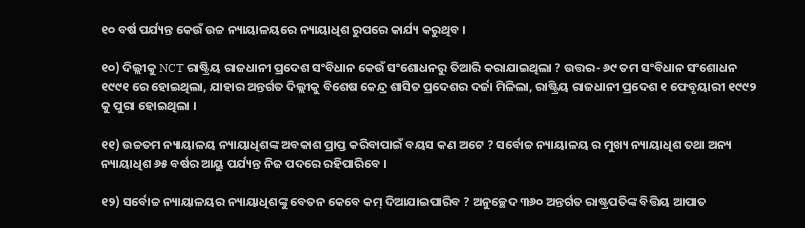୧୦ ବର୍ଷ ପର୍ଯ୍ୟନ୍ତ କେଉଁ ଉଚ୍ଚ ନ୍ୟାୟାଳୟରେ ନ୍ୟାୟାଧିଶ ରୁପରେ କାର୍ଯ୍ୟ କରୁଥିବ ।

୧୦) ଦିଲ୍ଲୀକୁ NCT ରାଷ୍ଟ୍ରିୟ ରାଜଧାନୀ ପ୍ରଦେଶ ସଂବିଧାନ କେଉଁ ସଂଶୋଧନରୁ ତିଆରି କରାଯାଇଥିଲା ? ଉତ୍ତର- ୬୯ ତମ ସଂବିଧାନ ସଂଶୋଧନ ୧୯୯୧ ରେ ହୋଇଥିଲା, ଯାହାର ଅନ୍ତର୍ଗତ ଦିଲ୍ଲୀକୁ ବିଶେଷ କେନ୍ଦ୍ର ଶାସିତ ପ୍ରଦେଶର ଦର୍ଜା ମିଳିଲା, ରାଷ୍ଟ୍ରିୟ ରାଜଧାନୀ ପ୍ରଦେଶ ୧ ଫେବୃୟାରୀ ୧୯୯୨ କୁ ପୁରା ହୋଇଥିଲା ।

୧୧) ଉଚ୍ଚତମ ନ୍ୟାୟାଳୟ ନ୍ୟାୟାଧିଶଙ୍କ ଅବକାଶ ପ୍ରାପ୍ତ କରିବାପାଇଁ ବୟସ କଣ ଅଟେ ? ସର୍ବୋଚ୍ଚ ନ୍ୟାୟାଳୟ ର ମୁଖ୍ୟ ନ୍ୟାୟାଧିଶ ତଥା ଅନ୍ୟ ନ୍ୟାୟାଧିଶ ୬୫ ବର୍ଷର ଆୟୁ ପର୍ଯ୍ୟନ୍ତ ନିଜ ପଦରେ ରହିପାରିବେ ।

୧୨) ସର୍ବୋଚ୍ଚ ନ୍ୟାୟାଳୟର ନ୍ୟାୟାଧିଶଙ୍କୁ ବେତନ କେବେ କମ୍ ଦିଆଯାଇପାରିବ ? ଅନୁଚ୍ଛେଦ ୩୬୦ ଅନ୍ତର୍ଗତ ରାଷ୍ଟ୍ରପତିଙ୍କ ବିତ୍ତିୟ ଆପାତ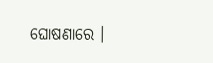ଘୋଷଣାରେ ।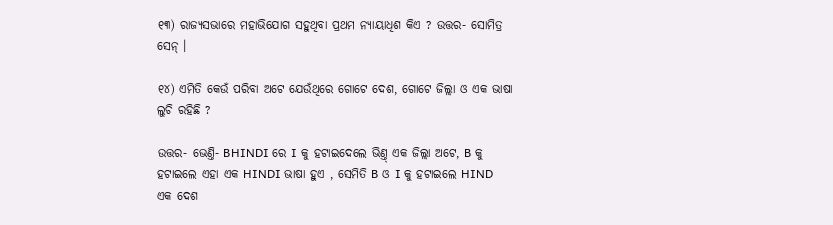୧୩) ରାଜ୍ୟସଭାରେ ମହାଭିଯୋଗ ସହୁଥିବା ପ୍ରଥମ ନ୍ୟାୟାଧିଶ କିଏ ? ଉତ୍ତର- ସୋମିତ୍ର ସେନ୍ ।

୧୪) ଏମିତି କେଉଁ ପରିବା ଅଟେ ଯେଉଁଥିରେ ଗୋଟେ ଦେଶ, ଗୋଟେ ଜିଲ୍ଲା ଓ ଏକ ଭାଷା ଲୁଚି ରହିଛି ?

ଉତ୍ତର- ଭେଣ୍ତି- BHINDI ରେ I କୁ ହଟାଇଦେଲେ ଭିଣ୍ତ୍ ଏକ ଜିଲ୍ଲା ଅଟେ, B କୁ ହଟାଇଲେ ଏହା ଏକ HINDI ଭାଷା ହୁଏ , ସେମିତି B ଓ I କୁ ହଟାଇଲେ HIND  ଏକ ଦେଶ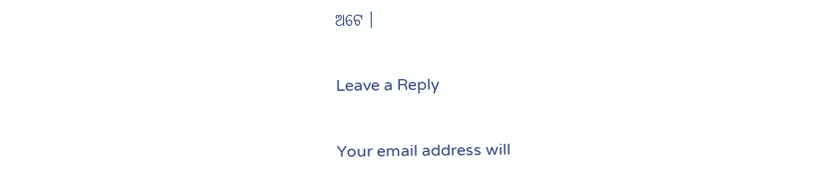ଅଟେ ।

Leave a Reply

Your email address will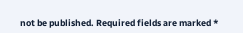not be published. Required fields are marked *